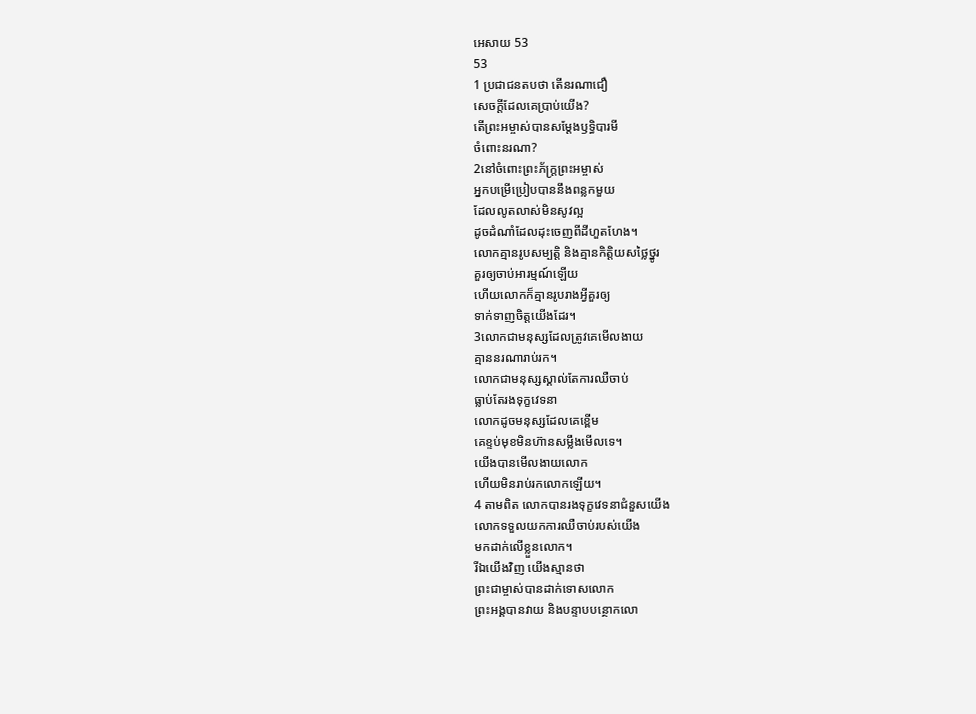អេសាយ 53
53
1 ប្រជាជនតបថា តើនរណាជឿ
សេចក្ដីដែលគេប្រាប់យើង?
តើព្រះអម្ចាស់បានសម្តែងឫទ្ធិបារមី
ចំពោះនរណា?
2នៅចំពោះព្រះភ័ក្ត្រព្រះអម្ចាស់
អ្នកបម្រើប្រៀបបាននឹងពន្លកមួយ
ដែលលូតលាស់មិនសូវល្អ
ដូចដំណាំដែលដុះចេញពីដីហួតហែង។
លោកគ្មានរូបសម្បត្តិ និងគ្មានកិត្តិយសថ្លៃថ្នូរ
គួរឲ្យចាប់អារម្មណ៍ឡើយ
ហើយលោកក៏គ្មានរូបរាងអ្វីគួរឲ្យ
ទាក់ទាញចិត្តយើងដែរ។
3លោកជាមនុស្សដែលត្រូវគេមើលងាយ
គ្មាននរណារាប់រក។
លោកជាមនុស្សស្គាល់តែការឈឺចាប់
ធ្លាប់តែរងទុក្ខវេទនា
លោកដូចមនុស្សដែលគេខ្ពើម
គេខ្ទប់មុខមិនហ៊ានសម្លឹងមើលទេ។
យើងបានមើលងាយលោក
ហើយមិនរាប់រកលោកឡើយ។
4 តាមពិត លោកបានរងទុក្ខវេទនាជំនួសយើង
លោកទទួលយកការឈឺចាប់របស់យើង
មកដាក់លើខ្លួនលោក។
រីឯយើងវិញ យើងស្មានថា
ព្រះជាម្ចាស់បានដាក់ទោសលោក
ព្រះអង្គបានវាយ និងបន្ទាបបន្ថោកលោ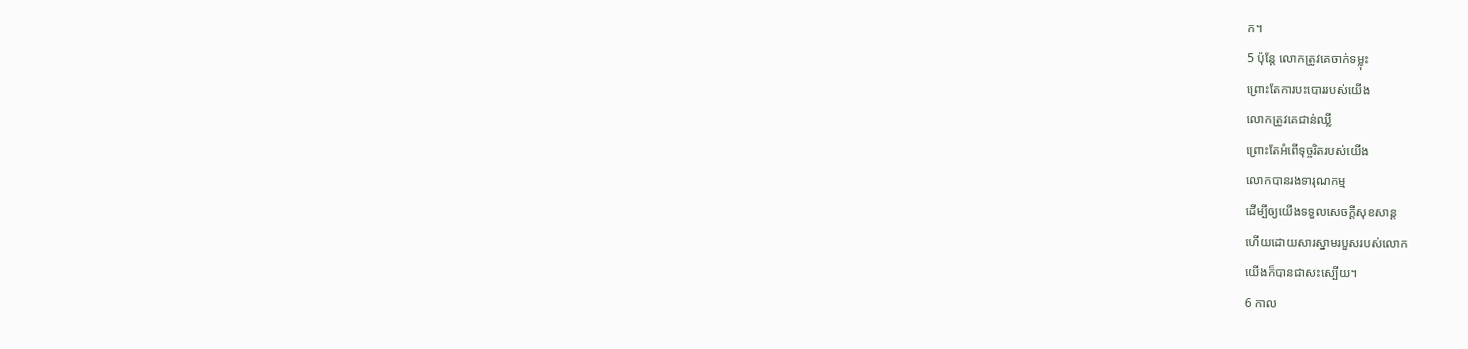ក។
5 ប៉ុន្តែ លោកត្រូវគេចាក់ទម្លុះ
ព្រោះតែការបះបោររបស់យើង
លោកត្រូវគេជាន់ឈ្លី
ព្រោះតែអំពើទុច្ចរិតរបស់យើង
លោកបានរងទារុណកម្ម
ដើម្បីឲ្យយើងទទួលសេចក្ដីសុខសាន្ត
ហើយដោយសារស្នាមរបួសរបស់លោក
យើងក៏បានជាសះស្បើយ។
6 កាល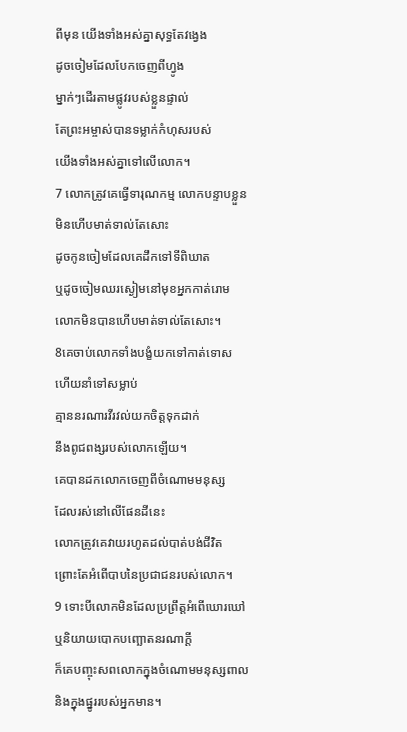ពីមុន យើងទាំងអស់គ្នាសុទ្ធតែវង្វេង
ដូចចៀមដែលបែកចេញពីហ្វូង
ម្នាក់ៗដើរតាមផ្លូវរបស់ខ្លួនផ្ទាល់
តែព្រះអម្ចាស់បានទម្លាក់កំហុសរបស់
យើងទាំងអស់គ្នាទៅលើលោក។
7 លោកត្រូវគេធ្វើទារុណកម្ម លោកបន្ទាបខ្លួន
មិនហើបមាត់ទាល់តែសោះ
ដូចកូនចៀមដែលគេដឹកទៅទីពិឃាត
ឬដូចចៀមឈរស្ងៀមនៅមុខអ្នកកាត់រោម
លោកមិនបានហើបមាត់ទាល់តែសោះ។
8គេចាប់លោកទាំងបង្ខំយកទៅកាត់ទោស
ហើយនាំទៅសម្លាប់
គ្មាននរណារវីរវល់យកចិត្តទុកដាក់
នឹងពូជពង្សរបស់លោកឡើយ។
គេបានដកលោកចេញពីចំណោមមនុស្ស
ដែលរស់នៅលើផែនដីនេះ
លោកត្រូវគេវាយរហូតដល់បាត់បង់ជីវិត
ព្រោះតែអំពើបាបនៃប្រជាជនរបស់លោក។
9 ទោះបីលោកមិនដែលប្រព្រឹត្តអំពើឃោរឃៅ
ឬនិយាយបោកបញ្ឆោតនរណាក្ដី
ក៏គេបញ្ចុះសពលោកក្នុងចំណោមមនុស្សពាល
និងក្នុងផ្នូររបស់អ្នកមាន។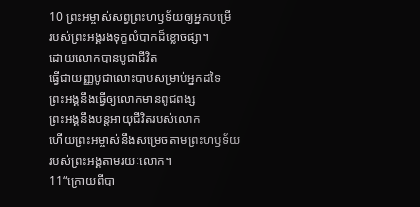10 ព្រះអម្ចាស់សព្វព្រះហឫទ័យឲ្យអ្នកបម្រើ
របស់ព្រះអង្គរងទុក្ខលំបាកដ៏ខ្លោចផ្សា។
ដោយលោកបានបូជាជីវិត
ធ្វើជាយញ្ញបូជាលោះបាបសម្រាប់អ្នកដទៃ
ព្រះអង្គនឹងធ្វើឲ្យលោកមានពូជពង្ស
ព្រះអង្គនឹងបន្តអាយុជីវិតរបស់លោក
ហើយព្រះអម្ចាស់នឹងសម្រេចតាមព្រះហឫទ័យ
របស់ព្រះអង្គតាមរយៈលោក។
11“ក្រោយពីបា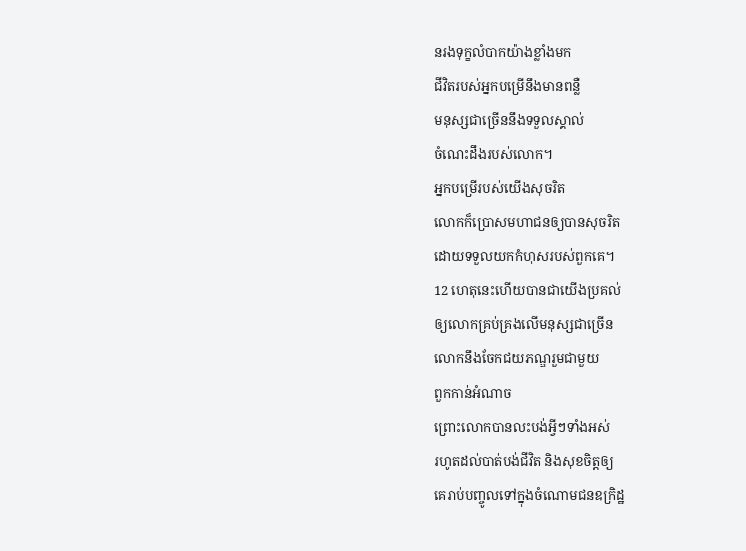នរងទុក្ខលំបាកយ៉ាងខ្លាំងមក
ជីវិតរបស់អ្នកបម្រើនឹងមានពន្លឺ
មនុស្សជាច្រើននឹងទទួលស្គាល់
ចំណេះដឹងរបស់លោក។
អ្នកបម្រើរបស់យើងសុចរិត
លោកក៏ប្រោសមហាជនឲ្យបានសុចរិត
ដោយទទួលយកកំហុសរបស់ពួកគេ។
12 ហេតុនេះហើយបានជាយើងប្រគល់
ឲ្យលោកគ្រប់គ្រងលើមនុស្សជាច្រើន
លោកនឹងចែកជយភណ្ឌរួមជាមួយ
ពួកកាន់អំណាច
ព្រោះលោកបានលះបង់អ្វីៗទាំងអស់
រហូតដល់បាត់បង់ជីវិត និងសុខចិត្តឲ្យ
គេរាប់បញ្ចូលទៅក្នុងចំណោមជនឧក្រិដ្ឋ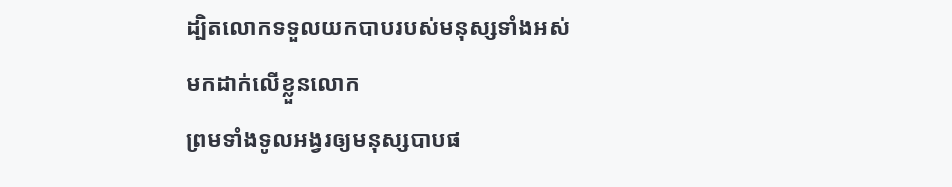ដ្បិតលោកទទួលយកបាបរបស់មនុស្សទាំងអស់
មកដាក់លើខ្លួនលោក
ព្រមទាំងទូលអង្វរឲ្យមនុស្សបាបផ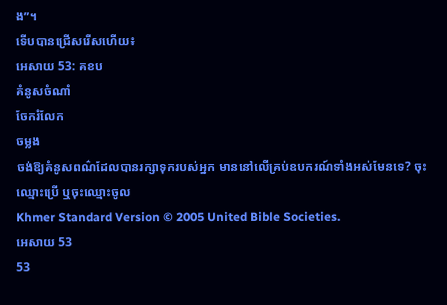ង”។
ទើបបានជ្រើសរើសហើយ៖
អេសាយ 53: គខប
គំនូសចំណាំ
ចែករំលែក
ចម្លង
ចង់ឱ្យគំនូសពណ៌ដែលបានរក្សាទុករបស់អ្នក មាននៅលើគ្រប់ឧបករណ៍ទាំងអស់មែនទេ? ចុះឈ្មោះប្រើ ឬចុះឈ្មោះចូល
Khmer Standard Version © 2005 United Bible Societies.
អេសាយ 53
53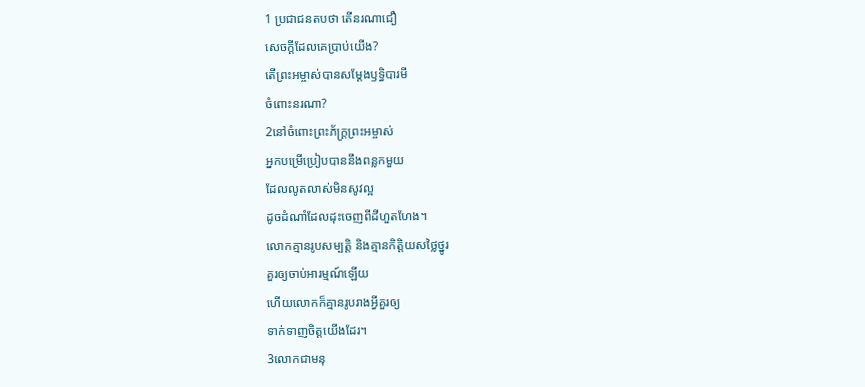1 ប្រជាជនតបថា តើនរណាជឿ
សេចក្ដីដែលគេប្រាប់យើង?
តើព្រះអម្ចាស់បានសម្តែងឫទ្ធិបារមី
ចំពោះនរណា?
2នៅចំពោះព្រះភ័ក្ត្រព្រះអម្ចាស់
អ្នកបម្រើប្រៀបបាននឹងពន្លកមួយ
ដែលលូតលាស់មិនសូវល្អ
ដូចដំណាំដែលដុះចេញពីដីហួតហែង។
លោកគ្មានរូបសម្បត្តិ និងគ្មានកិត្តិយសថ្លៃថ្នូរ
គួរឲ្យចាប់អារម្មណ៍ឡើយ
ហើយលោកក៏គ្មានរូបរាងអ្វីគួរឲ្យ
ទាក់ទាញចិត្តយើងដែរ។
3លោកជាមនុ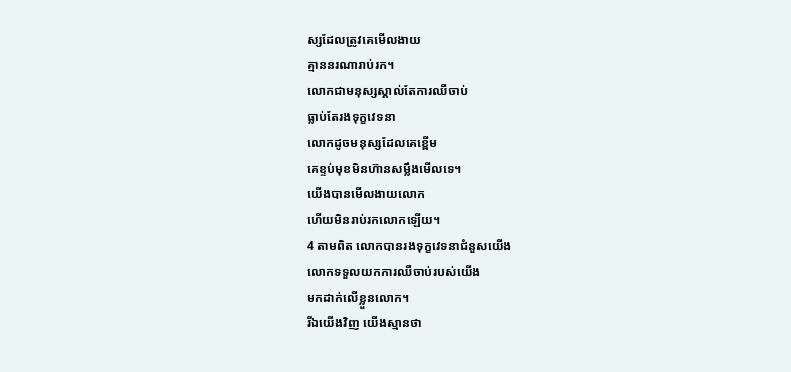ស្សដែលត្រូវគេមើលងាយ
គ្មាននរណារាប់រក។
លោកជាមនុស្សស្គាល់តែការឈឺចាប់
ធ្លាប់តែរងទុក្ខវេទនា
លោកដូចមនុស្សដែលគេខ្ពើម
គេខ្ទប់មុខមិនហ៊ានសម្លឹងមើលទេ។
យើងបានមើលងាយលោក
ហើយមិនរាប់រកលោកឡើយ។
4 តាមពិត លោកបានរងទុក្ខវេទនាជំនួសយើង
លោកទទួលយកការឈឺចាប់របស់យើង
មកដាក់លើខ្លួនលោក។
រីឯយើងវិញ យើងស្មានថា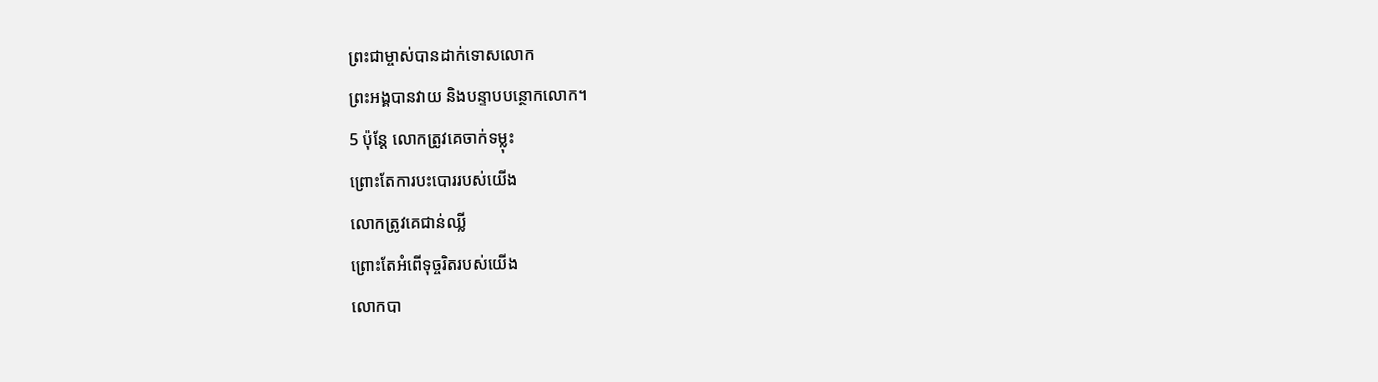ព្រះជាម្ចាស់បានដាក់ទោសលោក
ព្រះអង្គបានវាយ និងបន្ទាបបន្ថោកលោក។
5 ប៉ុន្តែ លោកត្រូវគេចាក់ទម្លុះ
ព្រោះតែការបះបោររបស់យើង
លោកត្រូវគេជាន់ឈ្លី
ព្រោះតែអំពើទុច្ចរិតរបស់យើង
លោកបា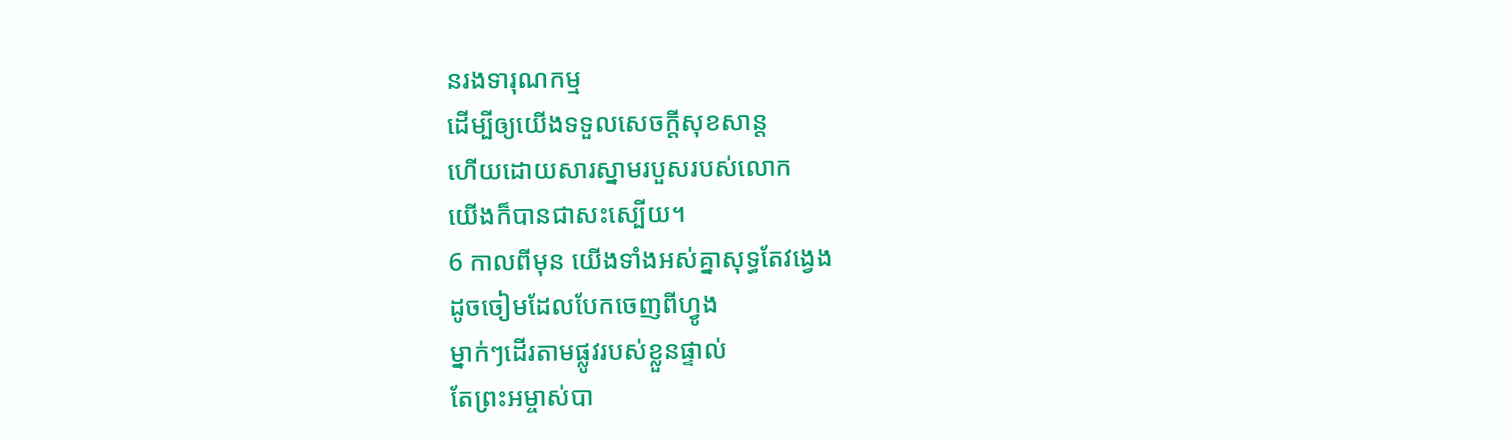នរងទារុណកម្ម
ដើម្បីឲ្យយើងទទួលសេចក្ដីសុខសាន្ត
ហើយដោយសារស្នាមរបួសរបស់លោក
យើងក៏បានជាសះស្បើយ។
6 កាលពីមុន យើងទាំងអស់គ្នាសុទ្ធតែវង្វេង
ដូចចៀមដែលបែកចេញពីហ្វូង
ម្នាក់ៗដើរតាមផ្លូវរបស់ខ្លួនផ្ទាល់
តែព្រះអម្ចាស់បា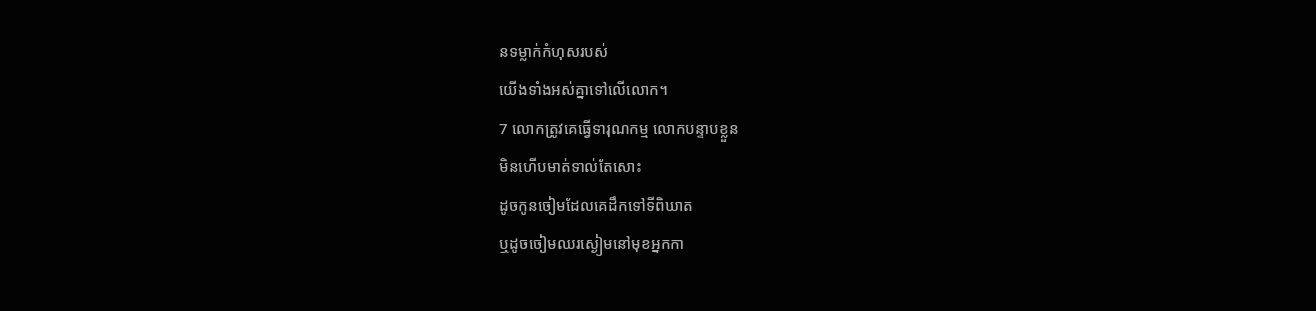នទម្លាក់កំហុសរបស់
យើងទាំងអស់គ្នាទៅលើលោក។
7 លោកត្រូវគេធ្វើទារុណកម្ម លោកបន្ទាបខ្លួន
មិនហើបមាត់ទាល់តែសោះ
ដូចកូនចៀមដែលគេដឹកទៅទីពិឃាត
ឬដូចចៀមឈរស្ងៀមនៅមុខអ្នកកា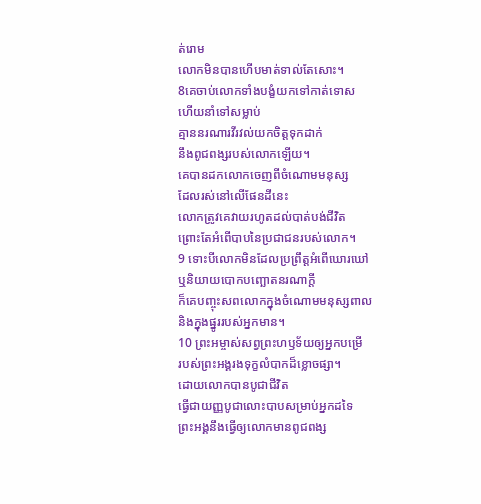ត់រោម
លោកមិនបានហើបមាត់ទាល់តែសោះ។
8គេចាប់លោកទាំងបង្ខំយកទៅកាត់ទោស
ហើយនាំទៅសម្លាប់
គ្មាននរណារវីរវល់យកចិត្តទុកដាក់
នឹងពូជពង្សរបស់លោកឡើយ។
គេបានដកលោកចេញពីចំណោមមនុស្ស
ដែលរស់នៅលើផែនដីនេះ
លោកត្រូវគេវាយរហូតដល់បាត់បង់ជីវិត
ព្រោះតែអំពើបាបនៃប្រជាជនរបស់លោក។
9 ទោះបីលោកមិនដែលប្រព្រឹត្តអំពើឃោរឃៅ
ឬនិយាយបោកបញ្ឆោតនរណាក្ដី
ក៏គេបញ្ចុះសពលោកក្នុងចំណោមមនុស្សពាល
និងក្នុងផ្នូររបស់អ្នកមាន។
10 ព្រះអម្ចាស់សព្វព្រះហឫទ័យឲ្យអ្នកបម្រើ
របស់ព្រះអង្គរងទុក្ខលំបាកដ៏ខ្លោចផ្សា។
ដោយលោកបានបូជាជីវិត
ធ្វើជាយញ្ញបូជាលោះបាបសម្រាប់អ្នកដទៃ
ព្រះអង្គនឹងធ្វើឲ្យលោកមានពូជពង្ស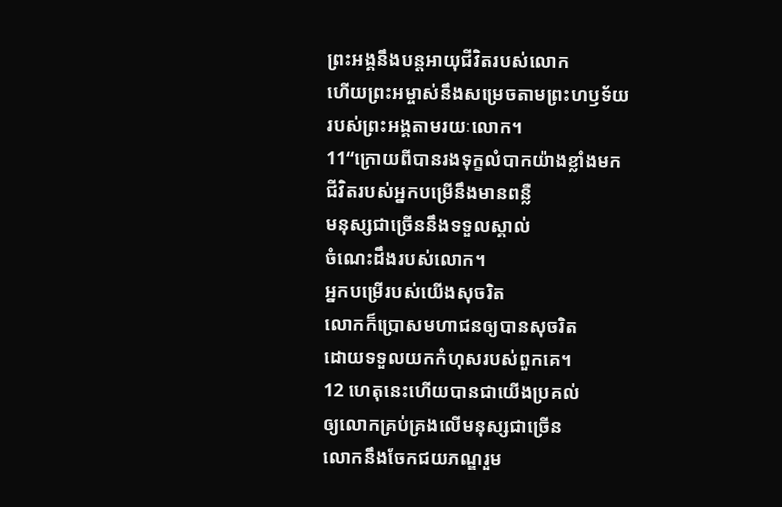ព្រះអង្គនឹងបន្តអាយុជីវិតរបស់លោក
ហើយព្រះអម្ចាស់នឹងសម្រេចតាមព្រះហឫទ័យ
របស់ព្រះអង្គតាមរយៈលោក។
11“ក្រោយពីបានរងទុក្ខលំបាកយ៉ាងខ្លាំងមក
ជីវិតរបស់អ្នកបម្រើនឹងមានពន្លឺ
មនុស្សជាច្រើននឹងទទួលស្គាល់
ចំណេះដឹងរបស់លោក។
អ្នកបម្រើរបស់យើងសុចរិត
លោកក៏ប្រោសមហាជនឲ្យបានសុចរិត
ដោយទទួលយកកំហុសរបស់ពួកគេ។
12 ហេតុនេះហើយបានជាយើងប្រគល់
ឲ្យលោកគ្រប់គ្រងលើមនុស្សជាច្រើន
លោកនឹងចែកជយភណ្ឌរួម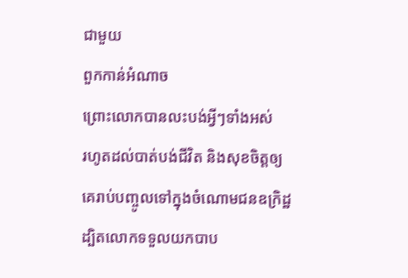ជាមួយ
ពួកកាន់អំណាច
ព្រោះលោកបានលះបង់អ្វីៗទាំងអស់
រហូតដល់បាត់បង់ជីវិត និងសុខចិត្តឲ្យ
គេរាប់បញ្ចូលទៅក្នុងចំណោមជនឧក្រិដ្ឋ
ដ្បិតលោកទទួលយកបាប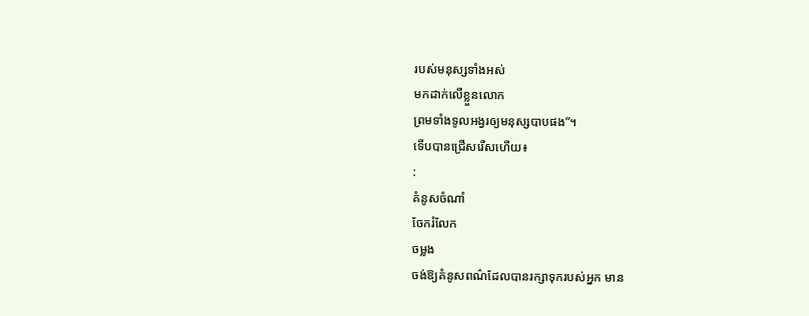របស់មនុស្សទាំងអស់
មកដាក់លើខ្លួនលោក
ព្រមទាំងទូលអង្វរឲ្យមនុស្សបាបផង”។
ទើបបានជ្រើសរើសហើយ៖
:
គំនូសចំណាំ
ចែករំលែក
ចម្លង
ចង់ឱ្យគំនូសពណ៌ដែលបានរក្សាទុករបស់អ្នក មាន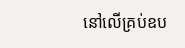នៅលើគ្រប់ឧប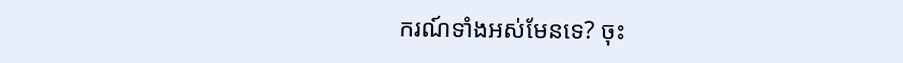ករណ៍ទាំងអស់មែនទេ? ចុះ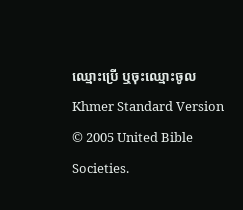ឈ្មោះប្រើ ឬចុះឈ្មោះចូល
Khmer Standard Version © 2005 United Bible Societies.